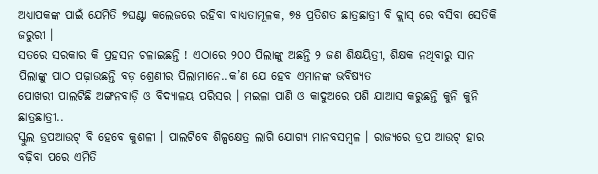ଅଧ୍ୟାପକଙ୍କ ପାଇଁ ଯେମିତି ୭ଘଣ୍ଟା କଲେଜରେ ରହିବା ବାଧ୍ୟତାମୂଳକ, ୭୫ ପ୍ରତିଶତ ଛାତ୍ରଛାତ୍ରୀ ବି କ୍ଲାସ୍ ରେ ବସିବା ସେତିକି ଜରୁରୀ ।
ସତରେ ସରକାର କି ପ୍ରହସନ ଚଳାଇଛନ୍ତି ! ଏଠାରେ ୨୦୦ ପିଲାଙ୍କୁ ଅଛନ୍ତି ୨ ଜଣ ଶିକ୍ଷୟିତ୍ରୀ, ଶିକ୍ଷକ ନଥିବାରୁ ସାନ ପିଲାଙ୍କୁ ପାଠ ପଢ଼ାଉଛନ୍ତି ବଡ଼ ଶ୍ରେଣୀର ପିଲାମାନେ..କ’ଣ ଯେ ହେବ ଏମାନଙ୍କ ଭବିଷ୍ୟତ
ପୋଖରୀ ପାଲଟିଛି ଅଙ୍ଗନବାଡ଼ି ଓ ବିଦ୍ୟାଳୟ ପରିସର । ମଇଳା ପାଣି ଓ କାଦୁଅରେ ପଶି ଯାଆସ କରୁଛନ୍ତି କୁନି କୁନି ଛାତ୍ରଛାତ୍ରୀ..
ସ୍କୁଲ ଡ୍ରପଆଉଟ୍ ବି ହେବେ କୁଶଳୀ । ପାଲଟିବେ ଶିଳ୍ପକ୍ଷେତ୍ର ଲାଗି ଯୋଗ୍ୟ ମାନବସମ୍ବଳ । ରାଜ୍ୟରେ ଡ୍ରପ ଆଉଟ୍ ହାର ବଢ଼ିବା ପରେ ଏମିତି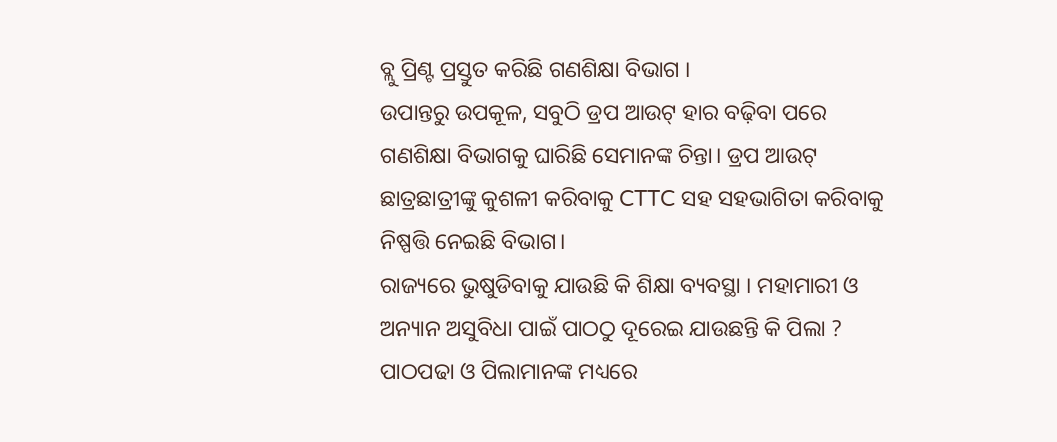ବ୍ଲୁ ପ୍ରିଣ୍ଟ ପ୍ରସ୍ତୁତ କରିଛି ଗଣଶିକ୍ଷା ବିଭାଗ ।
ଉପାନ୍ତରୁ ଉପକୂଳ, ସବୁଠି ଡ୍ରପ ଆଉଟ୍ ହାର ବଢ଼ିବା ପରେ ଗଣଶିକ୍ଷା ବିଭାଗକୁ ଘାରିଛି ସେମାନଙ୍କ ଚିନ୍ତା। ଡ୍ରପ ଆଉଟ୍ ଛାତ୍ରଛାତ୍ରୀଙ୍କୁ କୁଶଳୀ କରିବାକୁ CTTC ସହ ସହଭାଗିତା କରିବାକୁ ନିଷ୍ପତ୍ତି ନେଇଛି ବିଭାଗ।
ରାଜ୍ୟରେ ଭୁଷୁଡିବାକୁ ଯାଉଛି କି ଶିକ୍ଷା ବ୍ୟବସ୍ଥା । ମହାମାରୀ ଓ ଅନ୍ୟାନ ଅସୁବିଧା ପାଇଁ ପାଠଠୁ ଦୂରେଇ ଯାଉଛନ୍ତି କି ପିଲା ? ପାଠପଢା ଓ ପିଲାମାନଙ୍କ ମଧ୍ୟରେ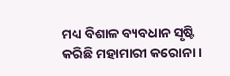ମଧ୍ୟ ବିଶାଳ ବ୍ୟବଧାନ ସୃଷ୍ଟି କରିଛି ମହାମାରୀ କରୋନା ।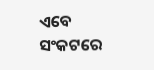ଏବେ ସଂକଟରେ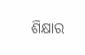ଶିକ୍ଷାର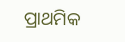ପ୍ରାଥମିକ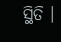ସ୍ଥିତି ।